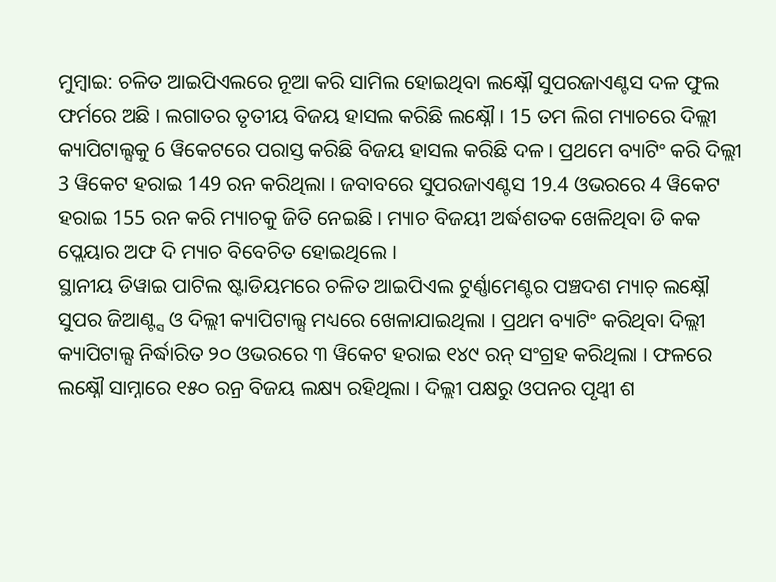ମୁମ୍ବାଇ: ଚଳିତ ଆଇପିଏଲରେ ନୂଆ କରି ସାମିଲ ହୋଇଥିବା ଲକ୍ଷ୍ନୌ ସୁପରଜାଏଣ୍ଟସ ଦଳ ଫୁଲ ଫର୍ମରେ ଅଛି । ଲଗାତର ତୃତୀୟ ବିଜୟ ହାସଲ କରିଛି ଲକ୍ଷ୍ନୌ । 15 ତମ ଲିଗ ମ୍ୟାଚରେ ଦିଲ୍ଲୀ କ୍ୟାପିଟାଲ୍ସକୁ 6 ୱିକେଟରେ ପରାସ୍ତ କରିଛି ବିଜୟ ହାସଲ କରିଛି ଦଳ । ପ୍ରଥମେ ବ୍ୟାଟିଂ କରି ଦିଲ୍ଲୀ 3 ୱିକେଟ ହରାଇ 149 ରନ କରିଥିଲା । ଜବାବରେ ସୁପରଜାଏଣ୍ଟସ 19.4 ଓଭରରେ 4 ୱିକେଟ ହରାଇ 155 ରନ କରି ମ୍ୟାଚକୁ ଜିତି ନେଇଛି । ମ୍ୟାଚ ବିଜୟୀ ଅର୍ଦ୍ଧଶତକ ଖେଳିଥିବା ଡି କକ ପ୍ଲେୟାର ଅଫ ଦି ମ୍ୟାଚ ବିବେଚିତ ହୋଇଥିଲେ ।
ସ୍ଥାନୀୟ ଡିୱାଇ ପାଟିଲ ଷ୍ଟାଡିୟମରେ ଚଳିତ ଆଇପିଏଲ ଟୁର୍ଣ୍ଣାମେଣ୍ଟର ପଞ୍ଚଦଶ ମ୍ୟାଚ୍ ଲକ୍ଷ୍ନୌ ସୁପର ଜିଆଣ୍ଟ୍ସ ଓ ଦିଲ୍ଲୀ କ୍ୟାପିଟାଲ୍ସ ମଧ୍ୟରେ ଖେଳାଯାଇଥିଲା । ପ୍ରଥମ ବ୍ୟାଟିଂ କରିଥିବା ଦିଲ୍ଲୀ କ୍ୟାପିଟାଲ୍ସ ନିର୍ଦ୍ଧାରିତ ୨୦ ଓଭରରେ ୩ ୱିକେଟ ହରାଇ ୧୪୯ ରନ୍ ସଂଗ୍ରହ କରିଥିଲା । ଫଳରେ ଲକ୍ଷ୍ନୌ ସାମ୍ନାରେ ୧୫୦ ରନ୍ର ବିଜୟ ଲକ୍ଷ୍ୟ ରହିଥିଲା । ଦିଲ୍ଲୀ ପକ୍ଷରୁ ଓପନର ପୃଥ୍ବୀ ଶ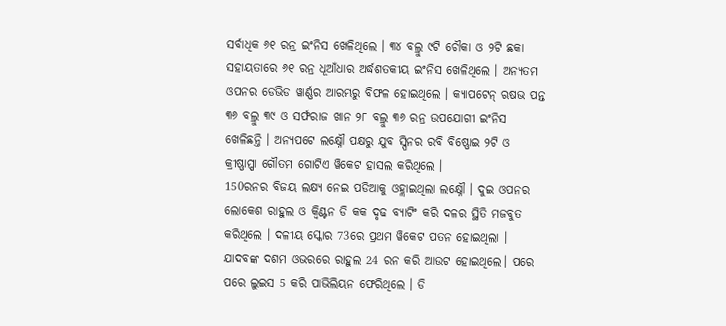ସର୍ବାଧିକ ୬୧ ରନ୍ର ଇଂନିସ ଖେଳିଥିଲେ । ୩୪ ବଲ୍ରୁ ୯ଟି ଚୌକା ଓ ୨ଟି ଛକା ସହାୟତାରେ ୬୧ ରନ୍ର ଧୂଆଁଧାର ଅର୍ଦ୍ଧଶତକୀୟ ଇଂନିସ ଖେଳିଥିଲେ । ଅନ୍ୟତମ ଓପନର ଡେଭିଡ ୱାର୍ଣ୍ଣର ଆରମ୍ଭରୁ ବିଫଳ ହୋଇଥିଲେ । କ୍ୟାପଟେନ୍ ଋଷଭ ପନ୍ତ ୩୬ ବଲ୍ରୁ ୩୯ ଓ ସର୍ଫରାଜ ଖାନ ୨୮ ବଲ୍ରୁ ୩୬ ରନ୍ର ଉପଯୋଗୀ ଇଂନିସ ଖେଳିଛନ୍ତି । ଅନ୍ୟପଟେ ଲକ୍ଷ୍ନୌ ପକ୍ଷରୁ ଯୁବ ସ୍ପିନର ରବି ବିଷ୍ଣୋଇ ୨ଟି ଓ କ୍ରୀଷ୍ଣାପ୍ପା ଗୌତମ ଗୋଟିଏ ୱିକେଟ ହାସଲ କରିଥିଲେ ।
150ରନର ବିଜୟ ଲକ୍ଷ୍ୟ ନେଇ ପଡିଆକୁ ଓହ୍ଲାଇଥିଲା ଲକ୍ଷ୍ନୌ । ଦୁଇ ଓପନର ଲୋକେଶ ରାହୁଲ ଓ କ୍ବିଣ୍ଟନ ଡି କକ ଦୃଢ ବ୍ୟାଟିଂ କରି ଦଳର ସ୍ଥିତି ମଜବୁତ କରିଥିଲେ । ଦଳୀୟ ସ୍କୋର 73ରେ ପ୍ରଥମ ୱିକେଟ ପତନ ହୋଇଥିଲା । ଯାଦବଙ୍କ ଦଶମ ଓଭରରେ ରାହୁଲ 24 ରନ କରି ଆଉଟ ହୋଇଥିଲେ। ପରେ ପରେ ଲୁଇସ 5 କରି ପାଭିଲିୟନ ଫେରିଥିଲେ । ଡି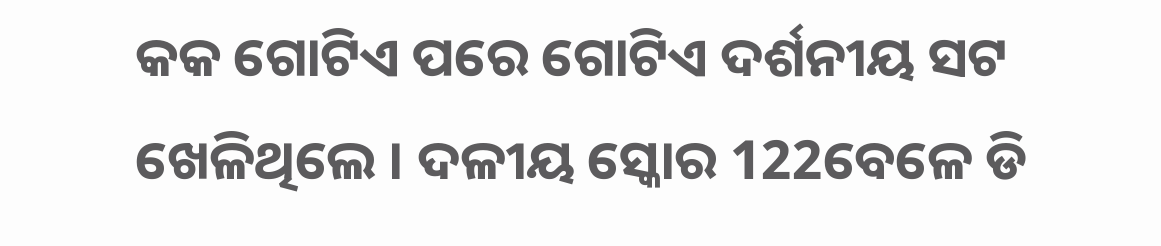କକ ଗୋଟିଏ ପରେ ଗୋଟିଏ ଦର୍ଶନୀୟ ସଟ ଖେଳିଥିଲେ । ଦଳୀୟ ସ୍କୋର 122ବେଳେ ଡି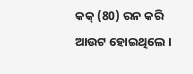କକ୍ (80) ରନ କରି ଆଉଟ ହୋଇଥିଲେ ।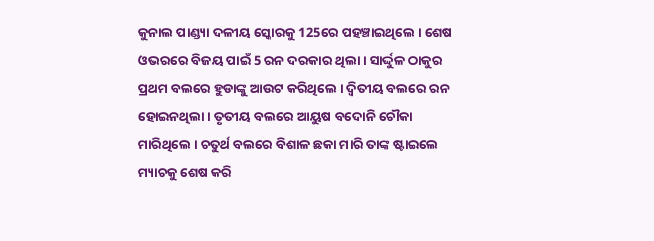କୁନାଲ ପାଣ୍ଡ୍ୟା ଦଳୀୟ ସ୍କୋରକୁ 125ରେ ପହଞ୍ଚାଇଥିଲେ । ଶେଷ ଓଭରରେ ବିଜୟ ପାଇଁ 5 ରନ ଦରକାର ଥିଲା । ସାର୍ଦ୍ଦୁଳ ଠାକୁର ପ୍ରଥମ ବଲରେ ହୁଡାଙ୍କୁ ଆଉଟ କରିଥିଲେ । ଦ୍ବିତୀୟ ବଲରେ ରନ ହୋଇନଥିଲା । ତୃତୀୟ ବଲରେ ଆୟୁଷ ବଦୋନି ଚୌକା ମାରିଥିଲେ । ଚତୁର୍ଥ ବଲରେ ବିଶାଳ ଛକା ମାରି ତାଙ୍କ ଷ୍ଟାଇଲେ ମ୍ୟାଚକୁ ଶେଷ କରି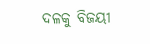ଦଳକୁ ବିଜୟୀ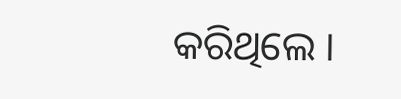କରିଥିଲେ ।